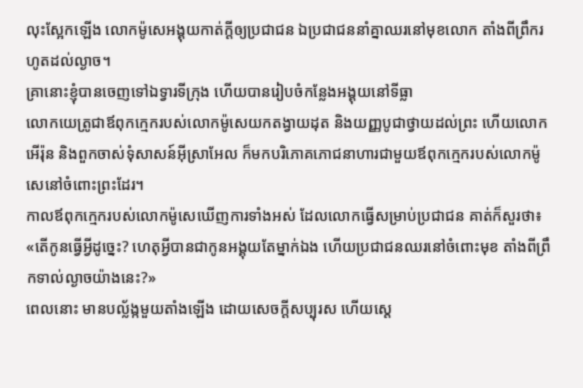លុះស្អែកឡើង លោកម៉ូសេអង្គុយកាត់ក្ដីឲ្យប្រជាជន ឯប្រជាជននាំគ្នាឈរនៅមុខលោក តាំងពីព្រឹករហូតដល់ល្ងាច។
គ្រានោះខ្ញុំបានចេញទៅឯទ្វារទីក្រុង ហើយបានរៀបចំកន្លែងអង្គុយនៅទីធ្លា
លោកយេត្រូជាឪពុកក្មេករបស់លោកម៉ូសេយកតង្វាយដុត និងយញ្ញបូជាថ្វាយដល់ព្រះ ហើយលោកអើរ៉ុន និងពួកចាស់ទុំសាសន៍អ៊ីស្រាអែល ក៏មកបរិភោគភោជនាហារជាមួយឪពុកក្មេករបស់លោកម៉ូសេនៅចំពោះព្រះដែរ។
កាលឪពុកក្មេករបស់លោកម៉ូសេឃើញការទាំងអស់ ដែលលោកធ្វើសម្រាប់ប្រជាជន គាត់ក៏សួរថា៖ «តើកូនធ្វើអ្វីដូច្នេះ? ហេតុអ្វីបានជាកូនអង្គុយតែម្នាក់ឯង ហើយប្រជាជនឈរនៅចំពោះមុខ តាំងពីព្រឹកទាល់ល្ងាចយ៉ាងនេះ?»
ពេលនោះ មានបល្ល័ង្កមួយតាំងឡើង ដោយសេចក្ដីសប្បុរស ហើយស្តេ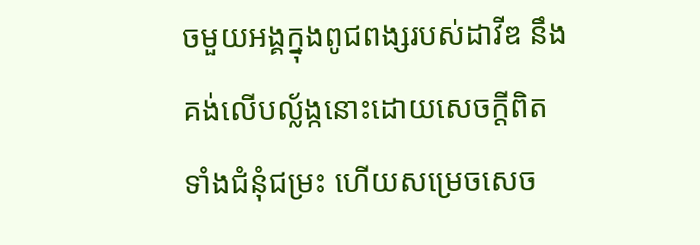ចមួយអង្គក្នុងពូជពង្សរបស់ដាវីឌ នឹងគង់លើបល្ល័ង្កនោះដោយសេចក្ដីពិត ទាំងជំនុំជម្រះ ហើយសម្រេចសេច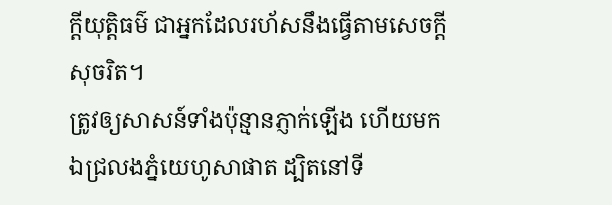ក្ដីយុត្តិធម៌ ជាអ្នកដែលរហ័សនឹងធ្វើតាមសេចក្ដីសុចរិត។
ត្រូវឲ្យសាសន៍ទាំងប៉ុន្មានភ្ញាក់ឡើង ហើយមកឯជ្រលងភ្នំយេហូសាផាត ដ្បិតនៅទី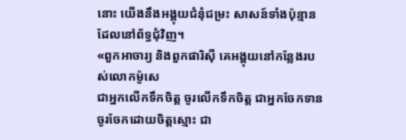នោះ យើងនឹងអង្គុយជំនុំជម្រះ សាសន៍ទាំងប៉ុន្មានដែលនៅព័ទ្ធជុំវិញ។
«ពួកអាចារ្យ និងពួកផារិស៊ី គេអង្គុយនៅកន្លែងរបស់លោកម៉ូសេ
ជាអ្នកលើកទឹកចិត្ត ចូរលើកទឹកចិត្ត ជាអ្នកចែកទាន ចូរចែកដោយចិត្តស្មោះ ជា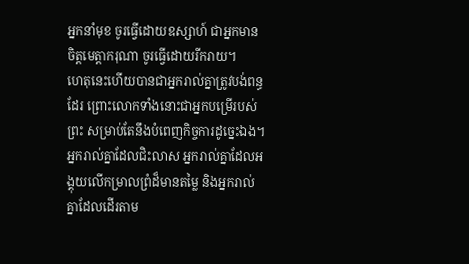អ្នកនាំមុខ ចូរធ្វើដោយឧស្សាហ៍ ជាអ្នកមានចិត្តមេត្តាករុណា ចូរធ្វើដោយរីករាយ។
ហេតុនេះហើយបានជាអ្នករាល់គ្នាត្រូវបង់ពន្ធដែរ ព្រោះលោកទាំងនោះជាអ្នកបម្រើរបស់ព្រះ សម្រាប់តែនឹងបំពេញកិច្ចការដូច្នេះឯង។
អ្នករាល់គ្នាដែលជិះលាស អ្នករាល់គ្នាដែលអង្គុយលើកម្រាលព្រំដ៏មានតម្លៃ និងអ្នករាល់គ្នាដែលដើរតាម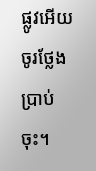ផ្លូវអើយ ចូរថ្លែងប្រាប់ចុះ។